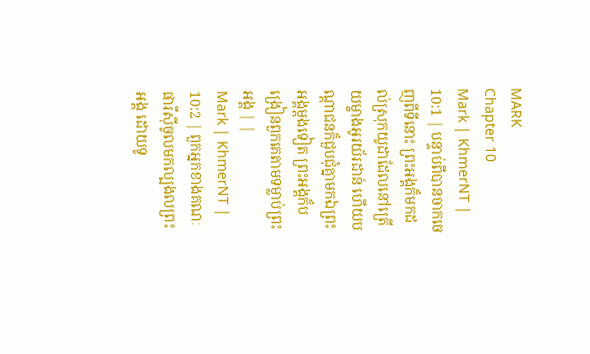MARK
Chapter 10
Mark | KhmerNT | 10:1 | បន្ទាប់ពីបានចាកចេញពីទីនោះ ព្រះអង្គក៏មកដល់ស្រុកយូដាដែលនៅត្រើយម្ខាងអូរយ័រដាន់ ហើយបណ្ដាជនក៏ជួបជុំគ្នាមកឯព្រះអង្គម្ដងទៀត ព្រះអង្គក៏បង្រៀនពួកគេតាមទម្លាប់ព្រះអង្គ | |
Mark | KhmerNT | 10:2 | ពួកអ្នកខាងគណៈផារីស៊ីចូលមកល្បងលព្រះអង្គ ដោយទូ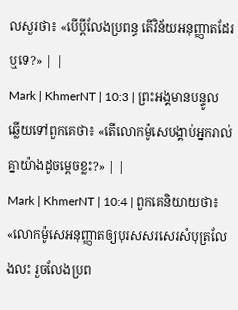លសួរថា៖ «បើប្ដីលែងប្រពន្ធ តើវិន័យអនុញ្ញាតដែរឬទេ?» | |
Mark | KhmerNT | 10:3 | ព្រះអង្គមានបន្ទូលឆ្លើយទៅពួកគេថា៖ «តើលោកម៉ូសេបង្គាប់អ្នករាល់គ្នាយ៉ាងដូចម្ដេចខ្លះ?» | |
Mark | KhmerNT | 10:4 | ពួកគេនិយាយថា៖ «លោកម៉ូសេអនុញ្ញាតឲ្យបុរសសរសេរសំបុត្រលែងលះ រួចលែងប្រព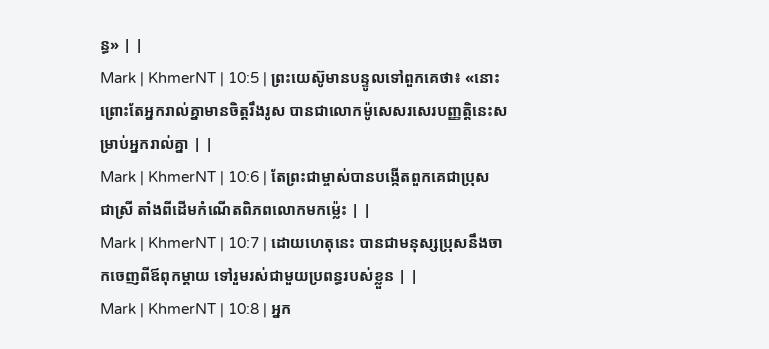ន្ធ» | |
Mark | KhmerNT | 10:5 | ព្រះយេស៊ូមានបន្ទូលទៅពួកគេថា៖ «នោះព្រោះតែអ្នករាល់គ្នាមានចិត្ដរឹងរូស បានជាលោកម៉ូសេសរសេរបញ្ញត្ដិនេះសម្រាប់អ្នករាល់គ្នា | |
Mark | KhmerNT | 10:6 | តែព្រះជាម្ចាស់បានបង្កើតពួកគេជាប្រុស ជាស្រី តាំងពីដើមកំណើតពិភពលោកមកម៉្លេះ | |
Mark | KhmerNT | 10:7 | ដោយហេតុនេះ បានជាមនុស្សប្រុសនឹងចាកចេញពីឪពុកម្ដាយ ទៅរួមរស់ជាមួយប្រពន្ធរបស់ខ្លួន | |
Mark | KhmerNT | 10:8 | អ្នក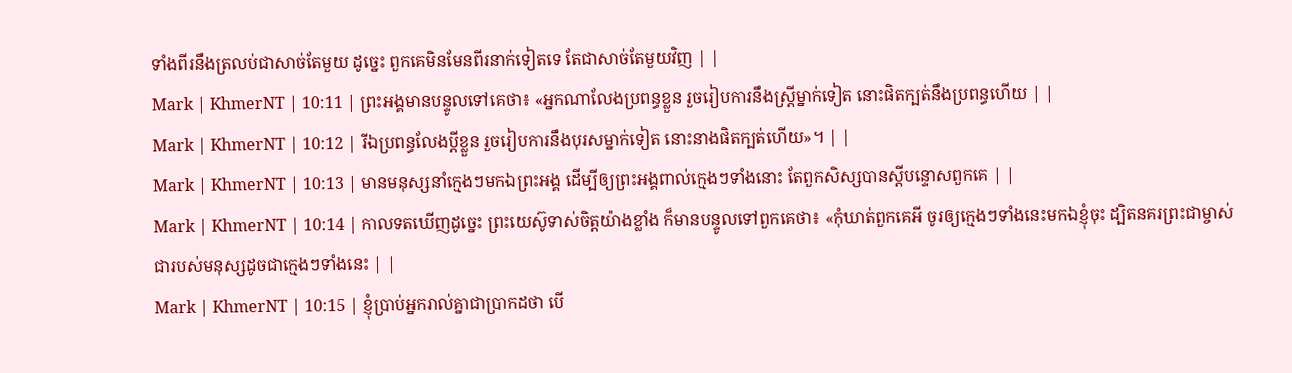ទាំងពីរនឹងត្រលប់ជាសាច់តែមួយ ដូច្នេះ ពួកគេមិនមែនពីរនាក់ទៀតទេ តែជាសាច់តែមួយវិញ | |
Mark | KhmerNT | 10:11 | ព្រះអង្គមានបន្ទូលទៅគេថា៖ «អ្នកណាលែងប្រពន្ធខ្លួន រួចរៀបការនឹងស្ដ្រីម្នាក់ទៀត នោះផិតក្បត់នឹងប្រពន្ធហើយ | |
Mark | KhmerNT | 10:12 | រីឯប្រពន្ធលែងប្ដីខ្លួន រួចរៀបការនឹងបុរសម្នាក់ទៀត នោះនាងផិតក្បត់ហើយ»។ | |
Mark | KhmerNT | 10:13 | មានមនុស្សនាំក្មេងៗមកឯព្រះអង្គ ដើម្បីឲ្យព្រះអង្គពាល់ក្មេងៗទាំងនោះ តែពួកសិស្សបានស្ដីបន្ទោសពួកគេ | |
Mark | KhmerNT | 10:14 | កាលទតឃើញដូច្នេះ ព្រះយេស៊ូទាស់ចិត្ដយ៉ាងខ្លាំង ក៏មានបន្ទូលទៅពួកគេថា៖ «កុំឃាត់ពួកគេអី ចូរឲ្យក្មេងៗទាំងនេះមកឯខ្ញុំចុះ ដ្បិតនគរព្រះជាម្ចាស់ជារបស់មនុស្សដូចជាក្មេងៗទាំងនេះ | |
Mark | KhmerNT | 10:15 | ខ្ញុំប្រាប់អ្នករាល់គ្នាជាប្រាកដថា បើ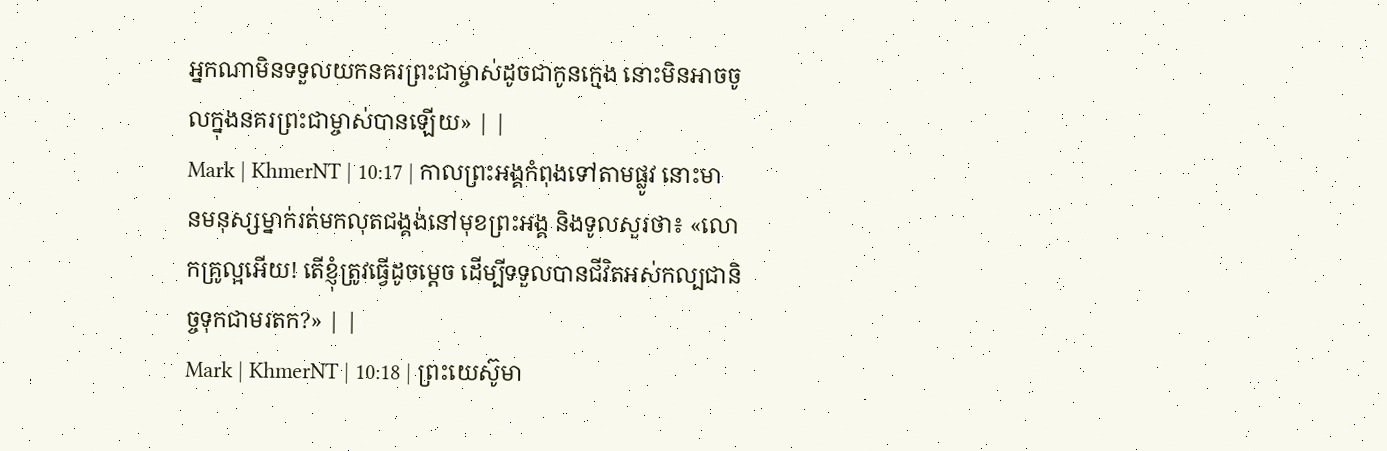អ្នកណាមិនទទួលយកនគរព្រះជាម្ចាស់ដូចជាកូនក្មេង នោះមិនអាចចូលក្នុងនគរព្រះជាម្ចាស់បានឡើយ» | |
Mark | KhmerNT | 10:17 | កាលព្រះអង្គកំពុងទៅតាមផ្លូវ នោះមានមនុស្សម្នាក់រត់មកលុតជង្គង់នៅមុខព្រះអង្គ និងទូលសួរថា៖ «លោកគ្រូល្អអើយ! តើខ្ញុំត្រូវធ្វើដូចម្ដេច ដើម្បីទទួលបានជីវិតអស់កល្បជានិច្ចទុកជាមរតក?» | |
Mark | KhmerNT | 10:18 | ព្រះយេស៊ូមា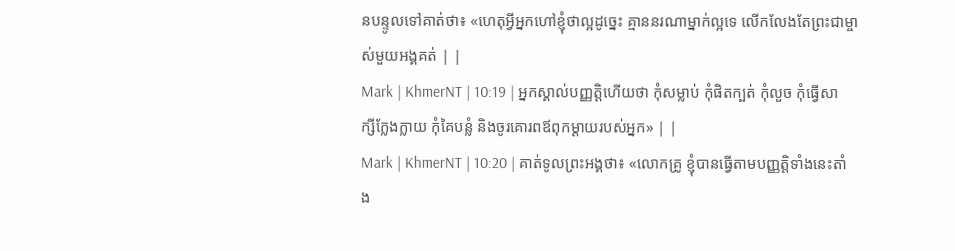នបន្ទូលទៅគាត់ថា៖ «ហេតុអ្វីអ្នកហៅខ្ញុំថាល្អដូច្នេះ គ្មាននរណាម្នាក់ល្អទេ លើកលែងតែព្រះជាម្ចាស់មួយអង្គគត់ | |
Mark | KhmerNT | 10:19 | អ្នកស្គាល់បញ្ញត្ដិហើយថា កុំសម្លាប់ កុំផិតក្បត់ កុំលួច កុំធ្វើសាក្សីក្លែងក្លាយ កុំគៃបន្លំ និងចូរគោរពឪពុកម្ដាយរបស់អ្នក» | |
Mark | KhmerNT | 10:20 | គាត់ទូលព្រះអង្គថា៖ «លោកគ្រូ ខ្ញុំបានធ្វើតាមបញ្ញត្ដិទាំងនេះតាំង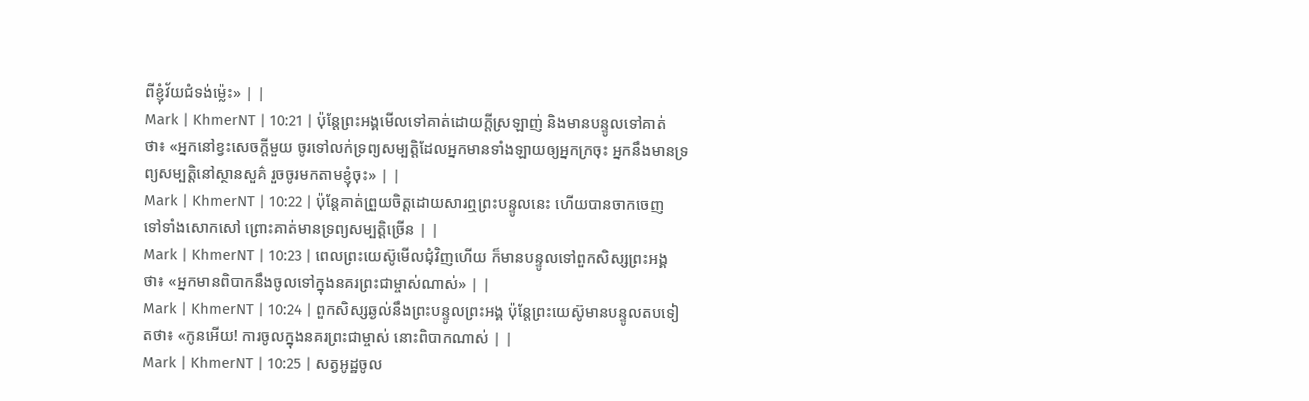ពីខ្ញុំវ័យជំទង់ម៉្លេះ» | |
Mark | KhmerNT | 10:21 | ប៉ុន្ដែព្រះអង្គមើលទៅគាត់ដោយក្ដីស្រឡាញ់ និងមានបន្ទូលទៅគាត់ថា៖ «អ្នកនៅខ្វះសេចក្ដីមួយ ចូរទៅលក់ទ្រព្យសម្បត្ដិដែលអ្នកមានទាំងឡាយឲ្យអ្នកក្រចុះ អ្នកនឹងមានទ្រព្យសម្បត្ដិនៅស្ថានសួគ៌ រួចចូរមកតាមខ្ញុំចុះ» | |
Mark | KhmerNT | 10:22 | ប៉ុន្ដែគាត់ព្រួយចិត្ដដោយសារឮព្រះបន្ទូលនេះ ហើយបានចាកចេញទៅទាំងសោកសៅ ព្រោះគាត់មានទ្រព្យសម្បត្ដិច្រើន | |
Mark | KhmerNT | 10:23 | ពេលព្រះយេស៊ូមើលជុំវិញហើយ ក៏មានបន្ទូលទៅពួកសិស្សព្រះអង្គថា៖ «អ្នកមានពិបាកនឹងចូលទៅក្នុងនគរព្រះជាម្ចាស់ណាស់» | |
Mark | KhmerNT | 10:24 | ពួកសិស្សឆ្ងល់នឹងព្រះបន្ទូលព្រះអង្គ ប៉ុន្ដែព្រះយេស៊ូមានបន្ទូលតបទៀតថា៖ «កូនអើយ! ការចូលក្នុងនគរព្រះជាម្ចាស់ នោះពិបាកណាស់ | |
Mark | KhmerNT | 10:25 | សត្វអូដ្ឋចូល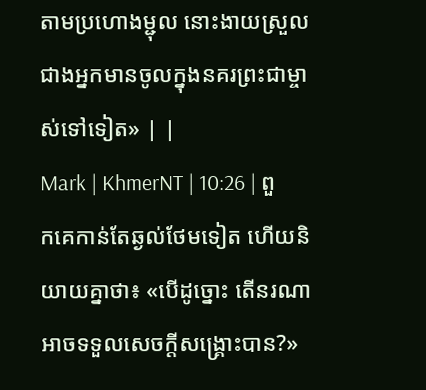តាមប្រហោងម្ជុល នោះងាយស្រួលជាងអ្នកមានចូលក្នុងនគរព្រះជាម្ចាស់ទៅទៀត» | |
Mark | KhmerNT | 10:26 | ពួកគេកាន់តែឆ្ងល់ថែមទៀត ហើយនិយាយគ្នាថា៖ «បើដូច្នោះ តើនរណាអាចទទួលសេចក្ដីសង្គ្រោះបាន?»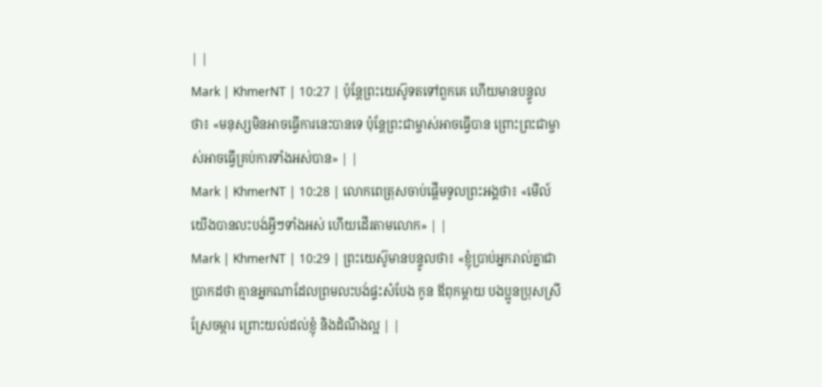| |
Mark | KhmerNT | 10:27 | ប៉ុន្ដែព្រះយេស៊ូទតទៅពួកគេ ហើយមានបន្ទូលថា៖ «មនុស្សមិនអាចធ្វើការនេះបានទេ ប៉ុន្ដែព្រះជាម្ចាស់អាចធ្វើបាន ព្រោះព្រះជាម្ចាស់អាចធ្វើគ្រប់ការទាំងអស់បាន» | |
Mark | KhmerNT | 10:28 | លោកពេត្រុសចាប់ផ្ដើមទូលព្រះអង្គថា៖ «មើល៍ យើងបានលះបង់អ្វីៗទាំងអស់ ហើយដើរតាមលោក» | |
Mark | KhmerNT | 10:29 | ព្រះយេស៊ូមានបន្ទូលថា៖ «ខ្ញុំប្រាប់អ្នករាល់គ្នាជាប្រាកដថា គ្មានអ្នកណាដែលព្រមលះបង់ផ្ទះសំបែង កូន ឪពុកម្ដាយ បងប្អូនប្រុសស្រី ស្រែចម្ការ ព្រោះយល់ដល់ខ្ញុំ និងដំណឹងល្អ | |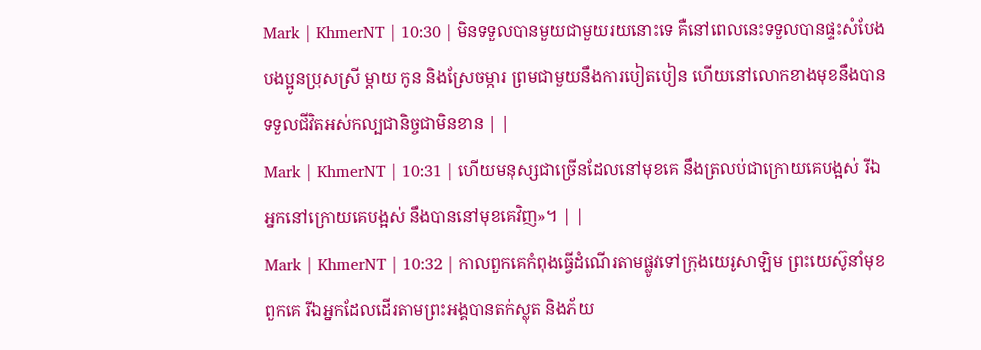Mark | KhmerNT | 10:30 | មិនទទួលបានមួយជាមួយរយនោះទេ គឺនៅពេលនេះទទួលបានផ្ទះសំបែង បងប្អូនប្រុសស្រី ម្ដាយ កូន និងស្រែចម្ការ ព្រមជាមួយនឹងការបៀតបៀន ហើយនៅលោកខាងមុខនឹងបានទទួលជីវិតអស់កល្បជានិច្ចជាមិនខាន | |
Mark | KhmerNT | 10:31 | ហើយមនុស្សជាច្រើនដែលនៅមុខគេ នឹងត្រលប់ជាក្រោយគេបង្អស់ រីឯអ្នកនៅក្រោយគេបង្អស់ នឹងបាននៅមុខគេវិញ»។ | |
Mark | KhmerNT | 10:32 | កាលពួកគេកំពុងធ្វើដំណើរតាមផ្លូវទៅក្រុងយេរូសាឡិម ព្រះយេស៊ូនាំមុខពួកគេ រីឯអ្នកដែលដើរតាមព្រះអង្គបានតក់ស្លុត និងភ័យ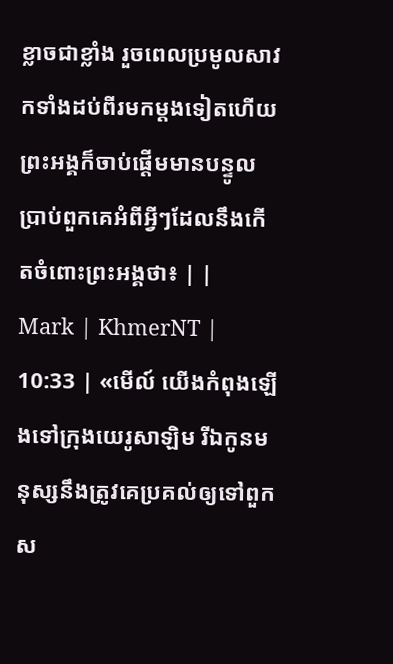ខ្លាចជាខ្លាំង រួចពេលប្រមូលសាវកទាំងដប់ពីរមកម្ដងទៀតហើយ ព្រះអង្គក៏ចាប់ផ្ដើមមានបន្ទូលប្រាប់ពួកគេអំពីអ្វីៗដែលនឹងកើតចំពោះព្រះអង្គថា៖ | |
Mark | KhmerNT | 10:33 | «មើល៍ យើងកំពុងឡើងទៅក្រុងយេរូសាឡិម រីឯកូនមនុស្សនឹងត្រូវគេប្រគល់ឲ្យទៅពួកស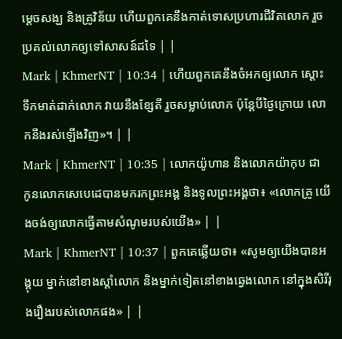ម្ដេចសង្ឃ និងគ្រូវិន័យ ហើយពួកគេនឹងកាត់ទោសប្រហារជីវិតលោក រួចប្រគល់លោកឲ្យទៅសាសន៍ដទៃ | |
Mark | KhmerNT | 10:34 | ហើយពួកគេនឹងចំអកឲ្យលោក ស្ដោះទឹកមាត់ដាក់លោក វាយនឹងខ្សែតី រួចសម្លាប់លោក ប៉ុន្ដែបីថ្ងៃក្រោយ លោកនឹងរស់ឡើងវិញ»។ | |
Mark | KhmerNT | 10:35 | លោកយ៉ូហាន និងលោកយ៉ាកុប ជាកូនលោកសេបេដេបានមករកព្រះអង្គ និងទូលព្រះអង្គថា៖ «លោកគ្រូ យើងចង់ឲ្យលោកធ្វើតាមសំណូមរបស់យើង» | |
Mark | KhmerNT | 10:37 | ពួកគេឆ្លើយថា៖ «សូមឲ្យយើងបានអង្គុយ ម្នាក់នៅខាងស្ដាំលោក និងម្នាក់ទៀតនៅខាងឆ្វេងលោក នៅក្នុងសិរីរុងរឿងរបស់លោកផង» | |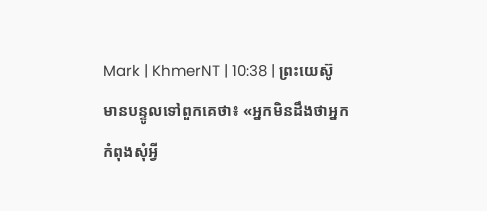Mark | KhmerNT | 10:38 | ព្រះយេស៊ូមានបន្ទូលទៅពួកគេថា៖ «អ្នកមិនដឹងថាអ្នកកំពុងសុំអ្វី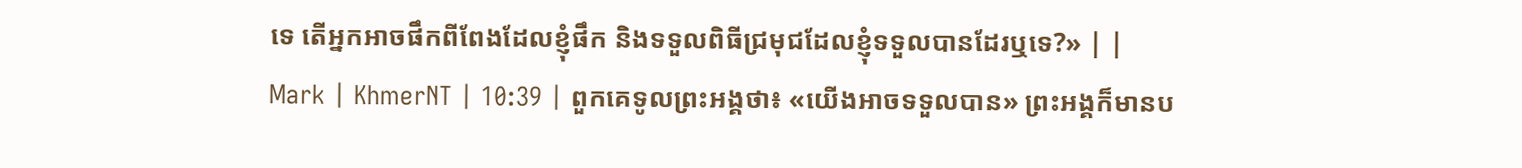ទេ តើអ្នកអាចផឹកពីពែងដែលខ្ញុំផឹក និងទទួលពិធីជ្រមុជដែលខ្ញុំទទួលបានដែរឬទេ?» | |
Mark | KhmerNT | 10:39 | ពួកគេទូលព្រះអង្គថា៖ «យើងអាចទទួលបាន» ព្រះអង្គក៏មានប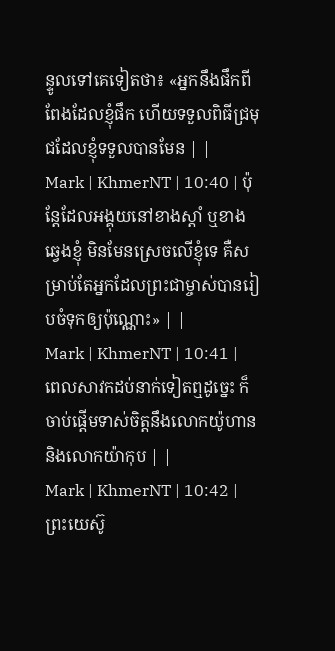ន្ទូលទៅគេទៀតថា៖ «អ្នកនឹងផឹកពីពែងដែលខ្ញុំផឹក ហើយទទួលពិធីជ្រមុជដែលខ្ញុំទទួលបានមែន | |
Mark | KhmerNT | 10:40 | ប៉ុន្ដែដែលអង្គុយនៅខាងស្ដាំ ឬខាងឆ្វេងខ្ញុំ មិនមែនស្រេចលើខ្ញុំទេ គឺសម្រាប់តែអ្នកដែលព្រះជាម្ចាស់បានរៀបចំទុកឲ្យប៉ុណ្ណោះ» | |
Mark | KhmerNT | 10:41 | ពេលសាវកដប់នាក់ទៀតឮដូច្នេះ ក៏ចាប់ផ្ដើមទាស់ចិត្ដនឹងលោកយ៉ូហាន និងលោកយ៉ាកុប | |
Mark | KhmerNT | 10:42 | ព្រះយេស៊ូ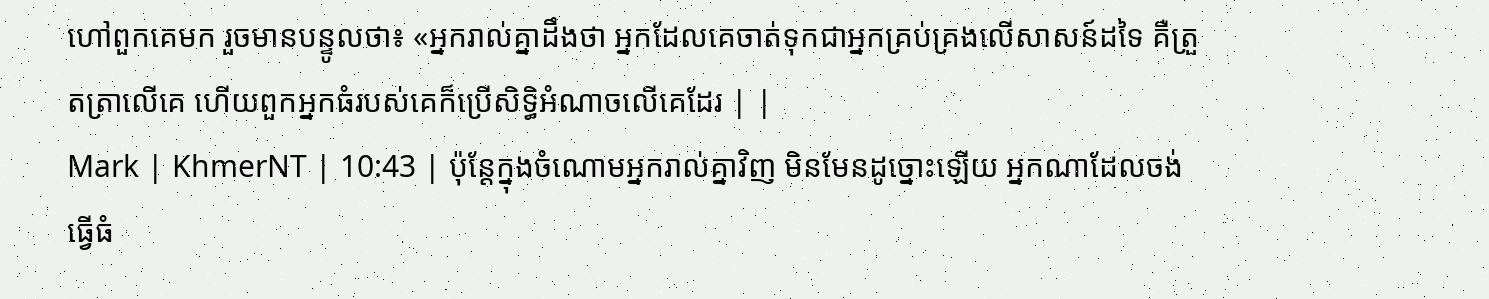ហៅពួកគេមក រួចមានបន្ទូលថា៖ «អ្នករាល់គ្នាដឹងថា អ្នកដែលគេចាត់ទុកជាអ្នកគ្រប់គ្រងលើសាសន៍ដទៃ គឺត្រួតត្រាលើគេ ហើយពួកអ្នកធំរបស់គេក៏ប្រើសិទ្ធិអំណាចលើគេដែរ | |
Mark | KhmerNT | 10:43 | ប៉ុន្ដែក្នុងចំណោមអ្នករាល់គ្នាវិញ មិនមែនដូច្នោះឡើយ អ្នកណាដែលចង់ធ្វើធំ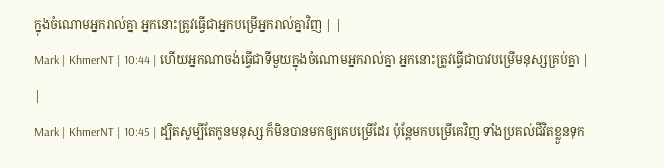ក្នុងចំណោមអ្នករាល់គ្នា អ្នកនោះត្រូវធ្វើជាអ្នកបម្រើអ្នករាល់គ្នាវិញ | |
Mark | KhmerNT | 10:44 | ហើយអ្នកណាចង់ធ្វើជាទីមួយក្នុងចំណោមអ្នករាល់គ្នា អ្នកនោះត្រូវធ្វើជាបាវបម្រើមនុស្សគ្រប់គ្នា | |
Mark | KhmerNT | 10:45 | ដ្បិតសូម្បីតែកូនមនុស្ស ក៏មិនបានមកឲ្យគេបម្រើដែរ ប៉ុន្ដែមកបម្រើគេវិញ ទាំងប្រគល់ជីវិតខ្លួនទុក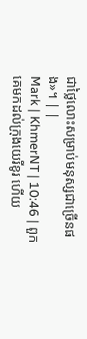ជាថ្លៃលោះសម្រាប់មនុស្សជាច្រើនផង»។ | |
Mark | KhmerNT | 10:46 | ពួកគេមកដល់ក្រុងយេរីខូរ ហើយ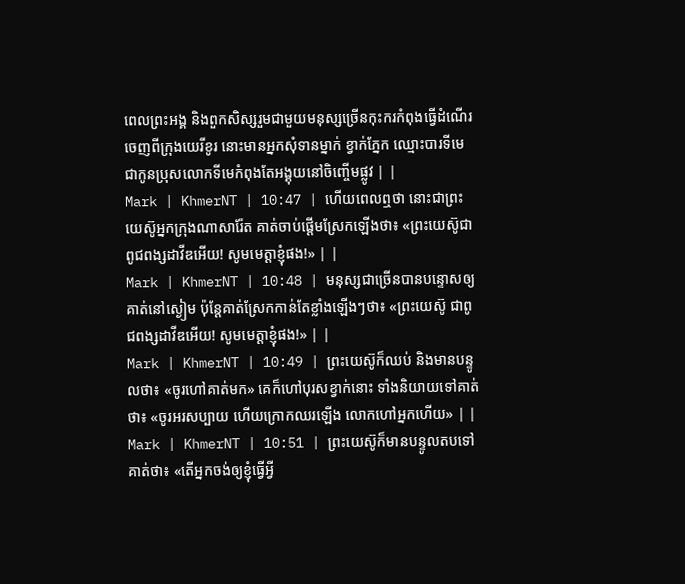ពេលព្រះអង្គ និងពួកសិស្សរួមជាមួយមនុស្សច្រើនកុះករកំពុងធ្វើដំណើរចេញពីក្រុងយេរីខូរ នោះមានអ្នកសុំទានម្នាក់ ខ្វាក់ភ្នែក ឈ្មោះបារទីមេ ជាកូនប្រុសលោកទីមេកំពុងតែអង្គុយនៅចិញ្ចើមផ្លូវ | |
Mark | KhmerNT | 10:47 | ហើយពេលឮថា នោះជាព្រះយេស៊ូអ្នកក្រុងណាសារ៉ែត គាត់ចាប់ផ្ដើមស្រែកឡើងថា៖ «ព្រះយេស៊ូជាពូជពង្សដាវីឌអើយ! សូមមេត្ដាខ្ញុំផង!» | |
Mark | KhmerNT | 10:48 | មនុស្សជាច្រើនបានបន្ទោសឲ្យគាត់នៅស្ងៀម ប៉ុន្ដែគាត់ស្រែកកាន់តែខ្លាំងឡើងៗថា៖ «ព្រះយេស៊ូ ជាពូជពង្សដាវីឌអើយ! សូមមេត្ដាខ្ញុំផង!» | |
Mark | KhmerNT | 10:49 | ព្រះយេស៊ូក៏ឈប់ និងមានបន្ទូលថា៖ «ចូរហៅគាត់មក» គេក៏ហៅបុរសខ្វាក់នោះ ទាំងនិយាយទៅគាត់ថា៖ «ចូរអរសប្បាយ ហើយក្រោកឈរឡើង លោកហៅអ្នកហើយ» | |
Mark | KhmerNT | 10:51 | ព្រះយេស៊ូក៏មានបន្ទូលតបទៅគាត់ថា៖ «តើអ្នកចង់ឲ្យខ្ញុំធ្វើអ្វី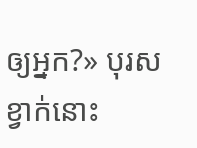ឲ្យអ្នក?» បុរសខ្វាក់នោះ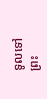ទូលទៅព្រះ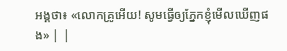អង្គថា៖ «លោកគ្រូអើយ! សូមធ្វើឲ្យភ្នែកខ្ញុំមើលឃើញផង» | |